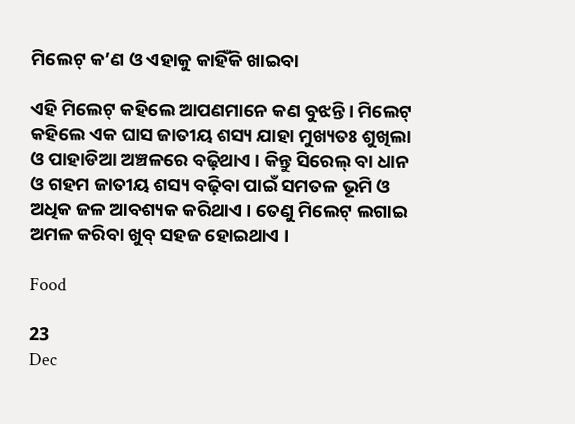ମିଲେଟ୍ କ’ଣ ଓ ଏହାକୁ କାହିଁକି ଖାଇବା

ଏହି ମିଲେଟ୍ କହିଲେ ଆପଣମାନେ କଣ ବୁଝନ୍ତି । ମିଲେଟ୍ କହିଲେ ଏକ ଘାସ ଜାତୀୟ ଶସ୍ୟ ଯାହା ମୁଖ୍ୟତଃ ଶୁଖିଲା ଓ ପାହାଡିଆ ଅଞ୍ଚଳରେ ବଢ଼ିଥାଏ । କିନ୍ତୁ ସିରେଲ୍ ବା ଧାନ ଓ ଗହମ ଜାତୀୟ ଶସ୍ୟ ବଢ଼ିବା ପାଇଁ ସମତଳ ଭୂମି ଓ ଅଧିକ ଜଳ ଆବଶ୍ୟକ କରିଥାଏ । ତେଣୁ ମିଲେଟ୍ ଲଗାଇ ଅମଳ କରିବା ଖୁବ୍ ସହଜ ହୋଇଥାଏ ।

Food

23
Dec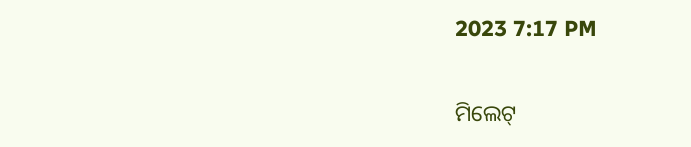2023 7:17 PM


ମିଲେଟ୍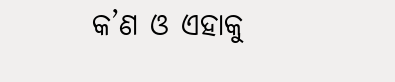କ’ଣ ଓ ଏହାକୁ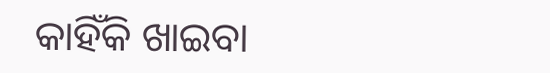କାହିଁକି ଖାଇବା